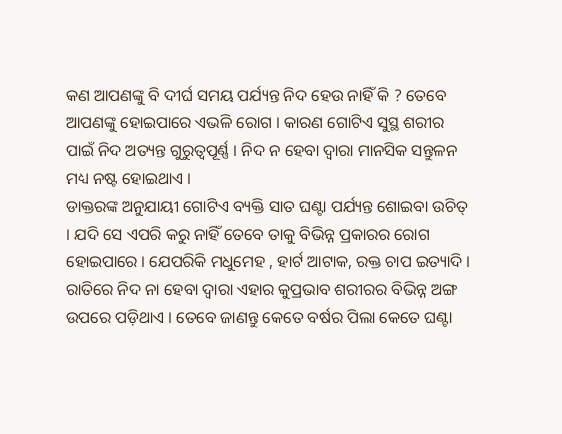କଣ ଆପଣଙ୍କୁ ବି ଦୀର୍ଘ ସମୟ ପର୍ଯ୍ୟନ୍ତ ନିଦ ହେଉ ନାହିଁ କି ? ତେବେ ଆପଣଙ୍କୁ ହୋଇପାରେ ଏଭଳି ରୋଗ । କାରଣ ଗୋଟିଏ ସୁସ୍ଥ ଶରୀର ପାଇଁ ନିଦ ଅତ୍ୟନ୍ତ ଗୁରୁତ୍ଵପୂର୍ଣ୍ଣ । ନିଦ ନ ହେବା ଦ୍ବାରା ମାନସିକ ସନ୍ତୁଳନ ମଧ୍ୟ ନଷ୍ଟ ହୋଇଥାଏ ।
ଡାକ୍ତରଙ୍କ ଅନୁଯାୟୀ ଗୋଟିଏ ବ୍ୟକ୍ତି ସାତ ଘଣ୍ଟା ପର୍ଯ୍ୟନ୍ତ ଶୋଇବା ଉଚିତ୍ । ଯଦି ସେ ଏପରି କରୁ ନାହିଁ ତେବେ ତାକୁ ବିଭିନ୍ନ ପ୍ରକାରର ରୋଗ ହୋଇପାରେ । ଯେପରିକି ମଧୁମେହ , ହାର୍ଟ ଆଟାକ, ରକ୍ତ ଚାପ ଇତ୍ୟାଦି ।
ରାତିରେ ନିଦ ନା ହେବା ଦ୍ଵାରା ଏହାର କୁପ୍ରଭାବ ଶରୀରର ବିଭିନ୍ନ ଅଙ୍ଗ ଉପରେ ପଡ଼ିଥାଏ । ତେବେ ଜାଣନ୍ତୁ କେତେ ବର୍ଷର ପିଲା କେତେ ଘଣ୍ଟା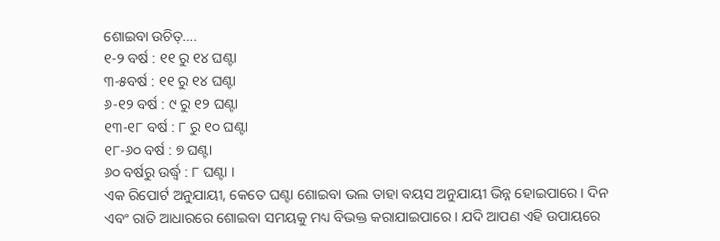ଶୋଇବା ଉଚିତ୍….
୧-୨ ବର୍ଷ : ୧୧ ରୁ ୧୪ ଘଣ୍ଟା
୩-୫ବର୍ଷ : ୧୧ ରୁ ୧୪ ଘଣ୍ଟା
୬-୧୨ ବର୍ଷ : ୯ ରୁ ୧୨ ଘଣ୍ଟା
୧୩-୧୮ ବର୍ଷ : ୮ ରୁ ୧୦ ଘଣ୍ଟା
୧୮-୬୦ ବର୍ଷ : ୭ ଘଣ୍ଟା
୬୦ ବର୍ଷରୁ ଉର୍ଦ୍ଧ୍ବ : ୮ ଘଣ୍ଟା ।
ଏକ ରିପୋର୍ଟ ଅନୁଯାୟୀ, କେତେ ଘଣ୍ଟା ଶୋଇବା ଭଲ ତାହା ବୟସ ଅନୁଯାୟୀ ଭିନ୍ନ ହୋଇପାରେ । ଦିନ ଏବଂ ରାତି ଆଧାରରେ ଶୋଇବା ସମୟକୁ ମଧ୍ୟ ବିଭକ୍ତ କରାଯାଇପାରେ । ଯଦି ଆପଣ ଏହି ଉପାୟରେ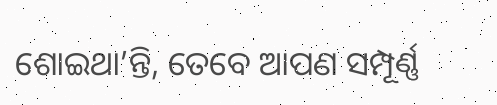ଶୋଇଥା’ନ୍ତି, ତେବେ ଆପଣ ସମ୍ପୂର୍ଣ୍ଣ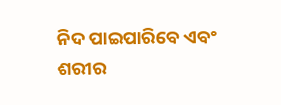ନିଦ ପାଇପାରିବେ ଏବଂ ଶରୀର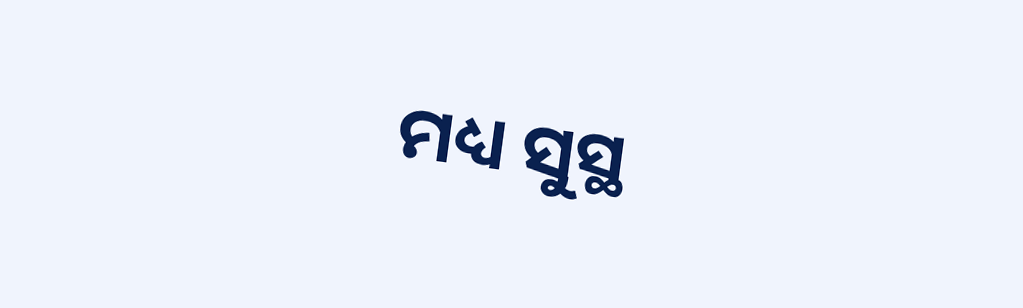ମଧ୍ୟ ସୁସ୍ଥ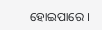ହୋଇପାରେ ।